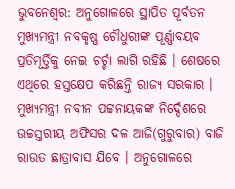ଭୁବନେଶ୍ବର: ଅନୁଗୋଳରେ ସ୍ଥାପିତ ପୂର୍ବତନ ମୁଖ୍ୟମନ୍ତ୍ରୀ ନବକୃଷ୍ଣ ଚୌଧୁରୀଙ୍କ ପୂର୍ଣ୍ଣାବୟବ ପ୍ରତିମୂର୍ତ୍ତିକୁ ନେଇ ଚର୍ଚ୍ଚା ଲାଗି ରହିଛି । ଶେଷରେ ଏଥିରେ ହସ୍ତକ୍ଷେପ କରିଛନ୍ତି ରାଜ୍ୟ ସରକାର । ମୁଖ୍ୟମନ୍ତ୍ରୀ ନବୀନ ପଟ୍ଟନାୟକଙ୍କ ନିର୍ଦ୍ଦେଶରେ ଉଚ୍ଚସ୍ତରୀୟ ଅଫିସର ଦଳ ଆଜି(ଗୁରୁବାର) ବାଜି ରାଉତ ଛାତ୍ରାବାସ ଯିବେ । ଅନୁଗୋଳରେ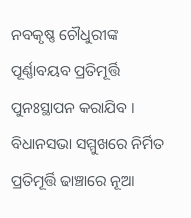ନବକୃଷ୍ଣ ଚୌଧୁରୀଙ୍କ ପୂର୍ଣ୍ଣାବୟବ ପ୍ରତିମୂର୍ତ୍ତି ପୁନଃସ୍ଥାପନ କରାଯିବ । ବିଧାନସଭା ସମ୍ମୁଖରେ ନିର୍ମିତ ପ୍ରତିମୂର୍ତ୍ତି ଢାଞ୍ଚାରେ ନୂଆ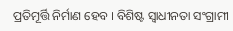ପ୍ରତିମୂର୍ତ୍ତି ନିର୍ମାଣ ହେବ । ବିଶିଷ୍ଟ ସ୍ୱାଧୀନତା ସଂଗ୍ରାମୀ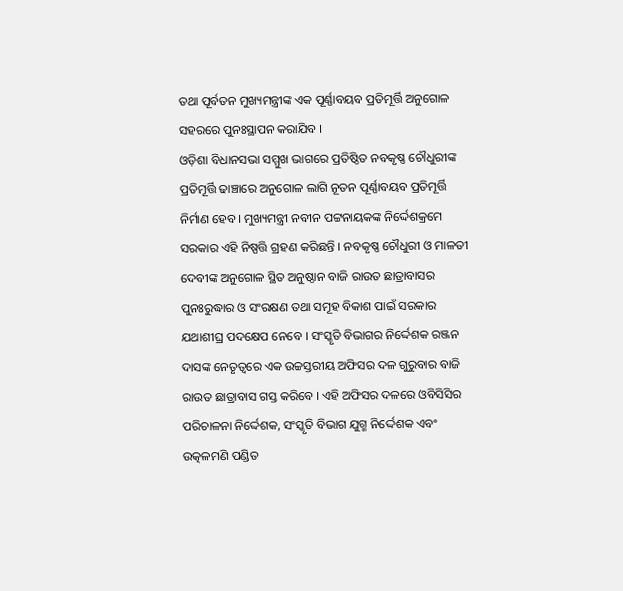ତଥା ପୂର୍ବତନ ମୁଖ୍ୟମନ୍ତ୍ରୀଙ୍କ ଏକ ପୂର୍ଣ୍ଣାବୟବ ପ୍ରତିମୂର୍ତ୍ତି ଅନୁଗୋଳ ସହରରେ ପୁନଃସ୍ଥାପନ କରାଯିବ ।
ଓଡ଼ିଶା ବିଧାନସଭା ସମ୍ମୁଖ ଭାଗରେ ପ୍ରତିଷ୍ଠିତ ନବକୃଷ୍ଣ ଚୌଧୁରୀଙ୍କ ପ୍ରତିମୂର୍ତ୍ତି ଢାଞ୍ଚାରେ ଅନୁଗୋଳ ଲାଗି ନୂତନ ପୂର୍ଣ୍ଣାବୟବ ପ୍ରତିମୂର୍ତ୍ତି ନିର୍ମାଣ ହେବ । ମୁଖ୍ୟମନ୍ତ୍ରୀ ନବୀନ ପଟ୍ଟନାୟକଙ୍କ ନିର୍ଦ୍ଦେଶକ୍ରମେ ସରକାର ଏହି ନିଷ୍ପତ୍ତି ଗ୍ରହଣ କରିଛନ୍ତି । ନବକୃଷ୍ଣ ଚୌଧୁରୀ ଓ ମାଳତୀ ଦେବୀଙ୍କ ଅନୁଗୋଳ ସ୍ଥିତ ଅନୁଷ୍ଠାନ ବାଜି ରାଉତ ଛାତ୍ରାବାସର ପୁନଃରୁଦ୍ଧାର ଓ ସଂରକ୍ଷଣ ତଥା ସମୂହ ବିକାଶ ପାଇଁ ସରକାର ଯଥାଶୀଘ୍ର ପଦକ୍ଷେପ ନେବେ । ସଂସ୍କୃତି ବିଭାଗର ନିର୍ଦ୍ଦେଶକ ରଞ୍ଜନ ଦାସଙ୍କ ନେତୃତ୍ୱରେ ଏକ ଉଚ୍ଚସ୍ତରୀୟ ଅଫିସର ଦଳ ଗୁରୁବାର ବାଜି ରାଉତ ଛାତ୍ରାବାସ ଗସ୍ତ କରିବେ । ଏହି ଅଫିସର ଦଳରେ ଓବିସିସିର ପରିଚାଳନା ନିର୍ଦ୍ଦେଶକ, ସଂସ୍କୃତି ବିଭାଗ ଯୁଗ୍ମ ନିର୍ଦ୍ଦେଶକ ଏବଂ ଉତ୍କଳମଣି ପଣ୍ଡିତ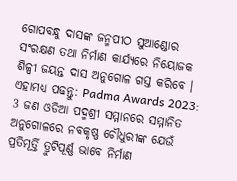ଗୋପବନ୍ଧୁ ଦାସଙ୍କ ଜନ୍ମପୀଠ ସୁଆଣ୍ଡୋର ସଂରକ୍ଷଣ ତଥା ନିର୍ମାଣ କାର୍ଯ୍ୟରେ ନିୟୋଜକ ଶିଳ୍ପୀ ଜୟନ୍ତ ଦାସ ଅନୁଗୋଳ ଗସ୍ତ କରିବେ ।
ଏହାମଧ୍ୟ ପଢନ୍ତୁ: Padma Awards 2023: 3 ଜଣ ଓଡିଆ ପଦ୍ମଶ୍ରୀ ସମ୍ମାନରେ ସମ୍ମାନିତ
ଅନୁଗୋଳରେ ନବକୃଷ୍ଣ ଚୌଧୁରୀଙ୍କ ଯେଉଁ ପ୍ରତିମୂର୍ତ୍ତି ତ୍ରୁଟିପୂର୍ଣ୍ଣ ଭାବେ ନିର୍ମାଣ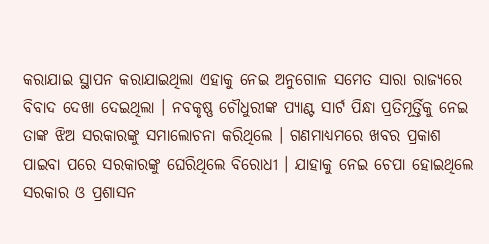କରାଯାଇ ସ୍ଥାପନ କରାଯାଇଥିଲା ଏହାକୁ ନେଇ ଅନୁଗୋଳ ସମେତ ସାରା ରାଜ୍ୟରେ ବିବାଦ ଦେଖା ଦେଇଥିଲା । ନବକୃଷ୍ଣ ଚୌଧୁରୀଙ୍କ ପ୍ୟାଣ୍ଟ ସାର୍ଟ ପିନ୍ଧା ପ୍ରତିମୂର୍ତ୍ତିକୁ ନେଇ ତାଙ୍କ ଝିଅ ସରକାରଙ୍କୁ ସମାଲୋଚନା କରିଥିଲେ । ଗଣମାଧ୍ୟମରେ ଖବର ପ୍ରକାଶ ପାଇବା ପରେ ସରକାରଙ୍କୁ ଘେରିଥିଲେ ବିରୋଧୀ । ଯାହାକୁ ନେଇ ଚେପା ହୋଇଥିଲେ ସରକାର ଓ ପ୍ରଶାସନ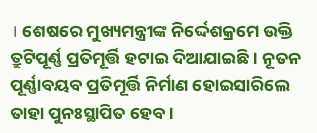। ଶେଷରେ ମୁଖ୍ୟମନ୍ତ୍ରୀଙ୍କ ନିର୍ଦ୍ଦେଶକ୍ରମେ ଉକ୍ତି ତ୍ରୁଟିପୂର୍ଣ୍ଣ ପ୍ରତିମୂର୍ତ୍ତି ହଟାଇ ଦିଆଯାଇଛି । ନୂତନ ପୂର୍ଣ୍ଣାବୟବ ପ୍ରତିମୂର୍ତ୍ତି ନିର୍ମାଣ ହୋଇସାରିଲେ ତାହା ପୁନଃସ୍ଥାପିତ ହେବ ।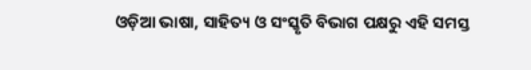ଓଡ଼ିଆ ଭାଷା, ସାହିତ୍ୟ ଓ ସଂସ୍କୃତି ବିଭାଗ ପକ୍ଷରୁ ଏହି ସମସ୍ତ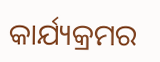କାର୍ଯ୍ୟକ୍ରମର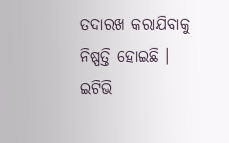ତଦାରଖ କରାଯିବାକୁ ନିଷ୍ପତ୍ତି ହୋଇଛି ।
ଇଟିଭି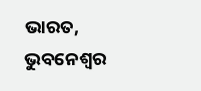ଭାରତ, ଭୁବନେଶ୍ବର